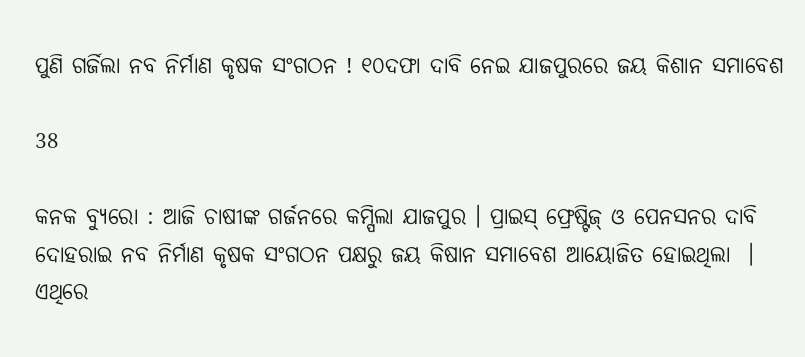ପୁଣି ଗର୍ଜିଲା ନବ ନିର୍ମାଣ କୃଷକ ସଂଗଠନ ! ୧୦ଦଫା ଦାବି ନେଇ ଯାଜପୁରରେ ଜୟ କିଶାନ ସମାବେଶ

38

କନକ ବ୍ୟୁରୋ : ଆଜି ଚାଷୀଙ୍କ ଗର୍ଜନରେ କମ୍ପିଲା ଯାଜପୁର । ପ୍ରାଇସ୍ ଫ୍ରେଷ୍ଟିଜ୍ ଓ ପେନସନର ଦାବି ଦୋହରାଇ ନବ ନିର୍ମାଣ କୃଷକ ସଂଗଠନ ପକ୍ଷରୁ ଜୟ କିଷାନ ସମାବେଶ ଆୟୋଜିତ ହୋଇଥିଲା  । ଏଥିରେ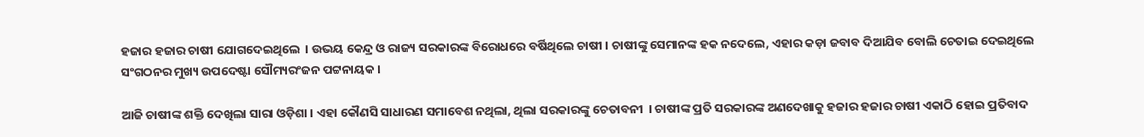ହଜାର ହଜାର ଚାଷୀ ଯୋଗଦେଇଥିଲେ  । ଉଭୟ କେନ୍ଦ୍ର ଓ ରାଜ୍ୟ ସରକାରଙ୍କ ବିରୋଧରେ ବର୍ଷିଥିଲେ ଚାଷୀ । ଚାଷୀଙ୍କୁ ସେମାନଙ୍କ ହକ ନଦେଲେ, ଏହାର କଡ଼ା ଜବାବ ଦିଆଯିବ ବୋଲି ଚେତାଇ ଦେଇଥିଲେ ସଂଗଠନର ମୁଖ୍ୟ ଉପଦେଷ୍ଟା ସୌମ୍ୟରଂଜନ ପଟ୍ଟନାୟକ ।

ଆଜି ଚାଷୀଙ୍କ ଶକ୍ତି ଦେଖିଲା ସାରା ଓଡ଼ିଶା । ଏହା କୌଣସି ସାଧାରଣ ସମାବେଶ ନଥିଲା, ଥିଲା ସରକାରଙ୍କୁ ଚେତାବନୀ  । ଚାଷୀଙ୍କ ପ୍ରତି ସରକାରଙ୍କ ଅଣଦେଖାକୁ ହଜାର ହଜାର ଚାଷୀ ଏକାଠି ହୋଇ ପ୍ରତିବାଦ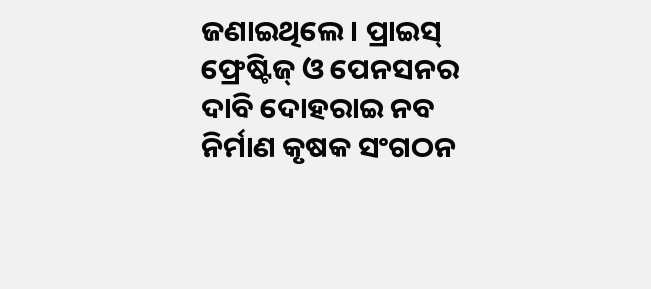ଜଣାଇଥିଲେ । ପ୍ରାଇସ୍ ଫ୍ରେଷ୍ଟିଜ୍ ଓ ପେନସନର ଦାବି ଦୋହରାଇ ନବ ନିର୍ମାଣ କୃଷକ ସଂଗଠନ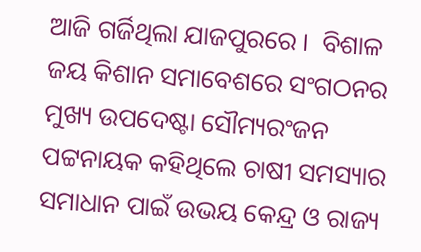ଆଜି ଗର୍ଜିଥିଲା ଯାଜପୁରରେ ।  ବିଶାଳ ଜୟ କିଶାନ ସମାବେଶରେ ସଂଗଠନର ମୁଖ୍ୟ ଉପଦେଷ୍ଟା ସୌମ୍ୟରଂଜନ ପଟ୍ଟନାୟକ କହିଥିଲେ ଚାଷୀ ସମସ୍ୟାର ସମାଧାନ ପାଇଁ ଉଭୟ କେନ୍ଦ୍ର ଓ ରାଜ୍ୟ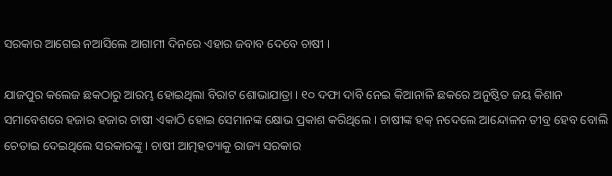ସରକାର ଆଗେଇ ନଆସିଲେ ଆଗାମୀ ଦିନରେ ଏହାର ଜବାବ ଦେବେ ଚାଷୀ ।

ଯାଜପୁର କଲେଜ ଛକଠାରୁ ଆରମ୍ଭ ହୋଇଥିଲା ବିରାଟ ଶୋଭାଯାତ୍ରା । ୧୦ ଦଫା ଦାବି ନେଇ କିଆନାଳି ଛକରେ ଅନୁଷ୍ଠିତ ଜୟ କିଶାନ ସମାବେଶରେ ହଜାର ହଜାର ଚାଷୀ ଏକାଠି ହୋଇ ସେମାନଙ୍କ କ୍ଷୋଭ ପ୍ରକାଶ କରିଥିଲେ । ଚାଷୀଙ୍କ ହକ୍ ନଦେଲେ ଆନ୍ଦୋଳନ ତୀବ୍ର ହେବ ବୋଲି ଚେତାଇ ଦେଇଥିଲେ ସରକାରଙ୍କୁ । ଚାଷୀ ଆତ୍ମହତ୍ୟାକୁ ରାଜ୍ୟ ସରକାର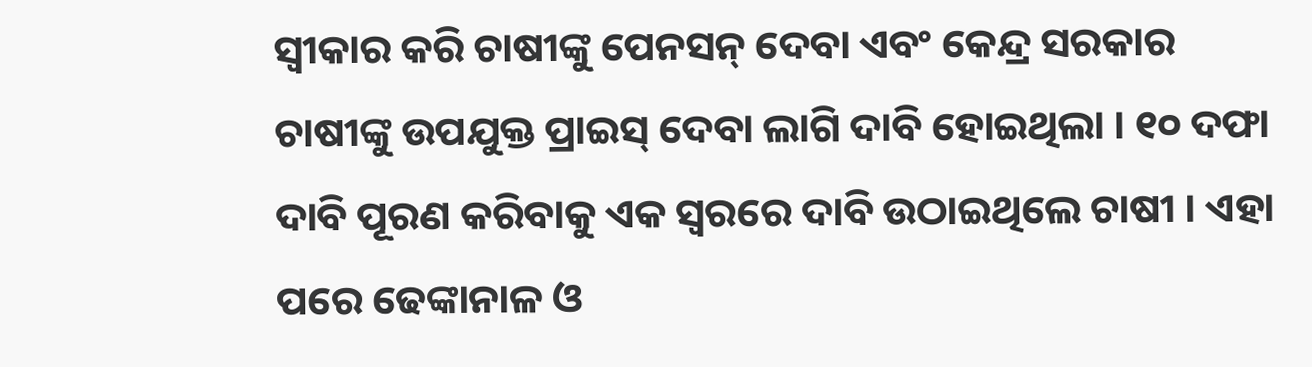ସ୍ୱୀକାର କରି ଚାଷୀଙ୍କୁ ପେନସନ୍ ଦେବା ଏବଂ କେନ୍ଦ୍ର ସରକାର ଚାଷୀଙ୍କୁ ଉପଯୁକ୍ତ ପ୍ରାଇସ୍ ଦେବା ଲାଗି ଦାବି ହୋଇଥିଲା । ୧୦ ଦଫା ଦାବି ପୂରଣ କରିବାକୁ ଏକ ସ୍ୱରରେ ଦାବି ଉଠାଇଥିଲେ ଚାଷୀ । ଏହା ପରେ ଢେଙ୍କାନାଳ ଓ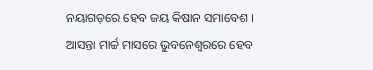ନୟାଗଡ଼ରେ ହେବ ଜୟ କିଷାନ ସମାବେଶ । ଆସନ୍ତା ମାର୍ଚ୍ଚ ମାସରେ ଭୁବନେଶ୍ୱରରେ ହେବ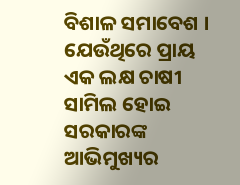ବିଶାଳ ସମାବେଶ । ଯେଉଁଥିରେ ପ୍ରାୟ ଏକ ଲକ୍ଷ ଚାଷୀ ସାମିଲ ହୋଇ ସରକାରଙ୍କ ଆଭିମୁଖ୍ୟର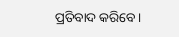ପ୍ରତିବାଦ କରିବେ ।